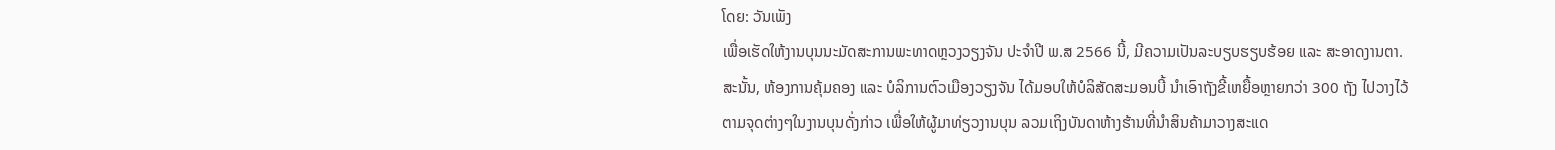ໂດຍ: ວັນເພັງ
ເພື່ອເຮັດໃຫ້ງານບຸນນະມັດສະການພະທາດຫຼວງວຽງຈັນ ປະຈຳປີ ພ.ສ 2566 ນີ້, ມີຄວາມເປັນລະບຽບຮຽບຮ້ອຍ ແລະ ສະອາດງານຕາ. ສະນັ້ນ, ຫ້ອງການຄຸ້ມຄອງ ແລະ ບໍລິການຕົວເມືອງວຽງຈັນ ໄດ້ມອບໃຫ້ບໍລິສັດສະມອນບີ້ ນຳເອົາຖັງຂີ້ເຫຍື້ອຫຼາຍກວ່າ 300 ຖັງ ໄປວາງໄວ້ຕາມຈຸດຕ່າງໆໃນງານບຸນດັ່ງກ່າວ ເພື່ອໃຫ້ຜູ້ມາທ່ຽວງານບຸນ ລວມເຖິງບັນດາຫ້າງຮ້ານທີ່ນຳສິນຄ້າມາວາງສະແດ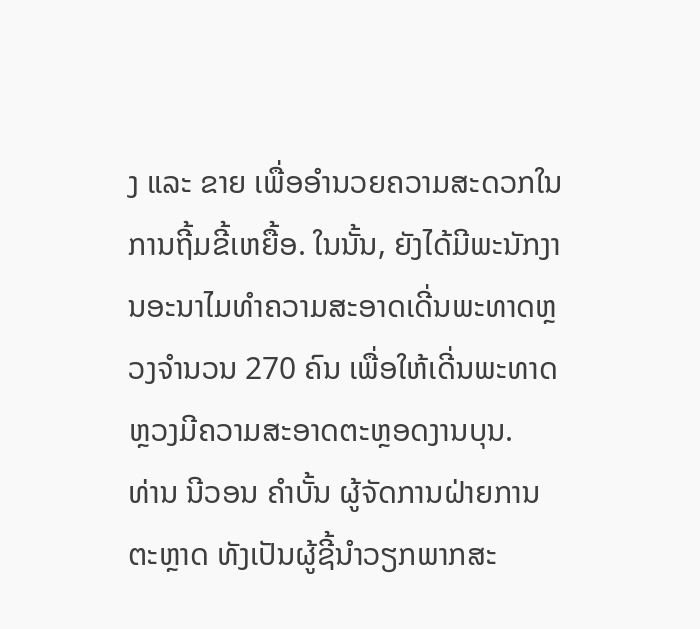ງ ແລະ ຂາຍ ເພື່ອອໍານວຍຄວາມສະດວກໃນການຖີ້ມຂີ້ເຫຍື້ອ. ໃນນັ້ນ, ຍັງໄດ້ມີພະນັກງານອະນາໄມທຳຄວາມສະອາດເດີ່ນພະທາດຫຼວງຈຳນວນ 270 ຄົນ ເພື່ອໃຫ້ເດີ່ນພະທາດຫຼວງມີຄວາມສະອາດຕະຫຼອດງານບຸນ.
ທ່ານ ນີວອນ ຄໍາບັ້ນ ຜູ້ຈັດການຝ່າຍການຕະຫຼາດ ທັງເປັນຜູ້ຊີ້ນຳວຽກພາກສະ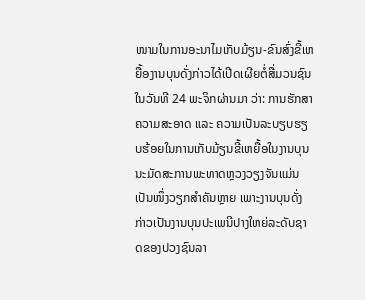ໜາມໃນການອະນາໄມເກັບມ້ຽນ-ຂົນສົ່ງຂີ້ເຫຍື້ອງານບຸນດັ່ງກ່າວໄດ້ເປີດເຜີຍຕໍ່ສື່ມວນຊົນໃນວັນທີ 24 ພະຈິກຜ່ານມາ ວ່າ: ການຮັກສາຄວາມສະອາດ ແລະ ຄວາມເປັນລະບຽບຮຽບຮ້ອຍໃນການເກັບມ້ຽນຂີ້ເຫຍື້ອໃນງານບຸນນະມັດສະການພະທາດຫຼວງວຽງຈັນແມ່ນເປັນໜຶ່ງວຽກສຳຄັນຫຼາຍ ເພາະງານບຸນດັ່ງກ່າວເປັນງານບຸນປະເພນີປາງໃຫຍ່ລະດັບຊາດຂອງປວງຊົນລາ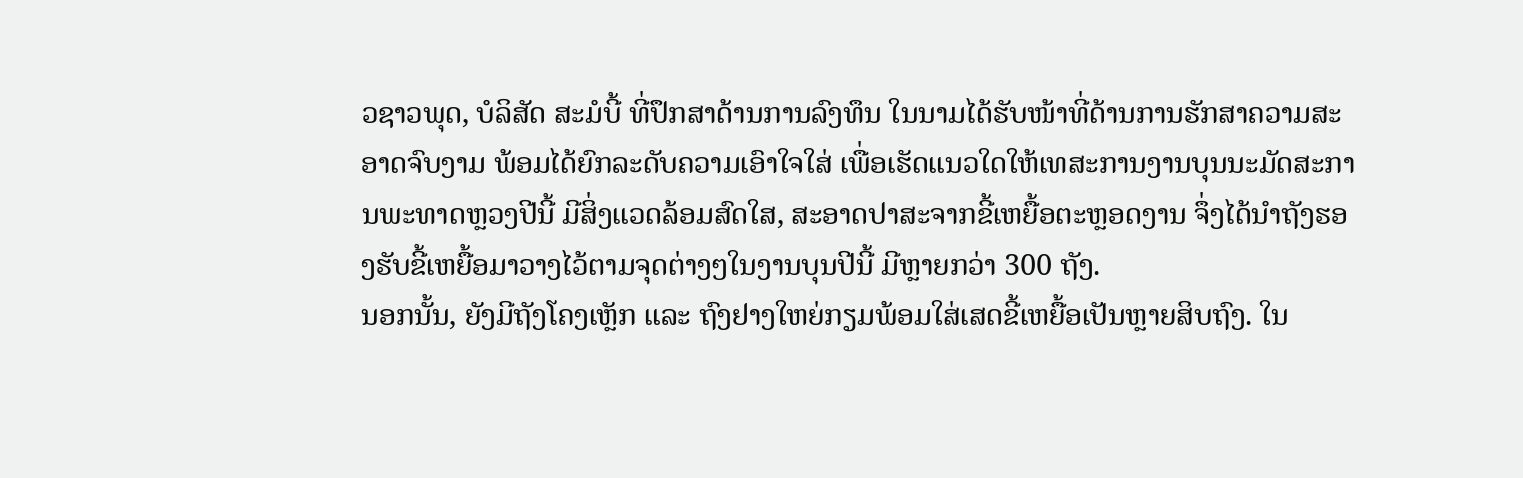ວຊາວພຸດ, ບໍລິສັດ ສະມໍບີ້ ທີ່ປຶກສາດ້ານການລົງທຶນ ໃນນາມໄດ້ຮັບໜ້າທີ່ດ້ານການຮັກສາຄວາມສະອາດຈົບງາມ ພ້ອມໄດ້ຍົກລະດັບຄວາມເອົາໃຈໃສ່ ເພື່ອເຮັດແນວໃດໃຫ້ເທສະການງານບຸນນະມັດສະການພະທາດຫຼວງປີນີ້ ມີສິ່ງແວດລ້ອມສົດໃສ, ສະອາດປາສະຈາກຂີ້ເຫຍື້ອຕະຫຼອດງານ ຈຶ່ງໄດ້ນຳຖັງຮອງຮັບຂີ້ເຫຍື້ອມາວາງໄວ້ຕາມຈຸດຕ່າງໆໃນງານບຸນປີນີ້ ມີຫຼາຍກວ່າ 300 ຖັງ.
ນອກນັ້ນ, ຍັງມີຖັງໂຄງເຫຼັກ ແລະ ຖົງຢາງໃຫຍ່ກຽມພ້ອມໃສ່ເສດຂີ້ເຫຍື້ອເປັນຫຼາຍສິບຖົງ. ໃນ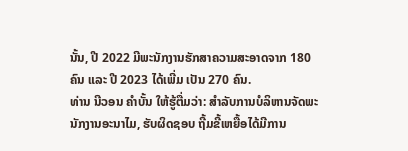ນັ້ນ, ປີ 2022 ມີພະນັກງານຮັກສາຄວາມສະອາດຈາກ 180 ຄົນ ແລະ ປີ 2023 ໄດ້ເພີ່ມ ເປັນ 270 ຄົນ.
ທ່ານ ນີວອນ ຄໍາບັ້ນ ໃຫ້ຮູ້ຕື່ມວ່າ: ສຳລັບການບໍລິຫານຈັດພະນັກງານອະນາໄມ, ຮັບຜິດຊອບ ຖີ້ມຂີ້ເຫຍື້ອໄດ້ມີການ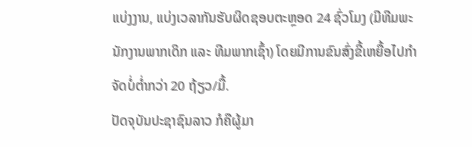ແບ່ງງານ, ແບ່ງເວລາກັນຮັບຜິດຊອບຕະຫຼອດ 24 ຊົ່ວໂມງ (ມີທີມພະນັກງານພາກເດິກ ແລະ ທີມພາກເຊົ້າ) ໂດຍມີການຂົນສົ່ງຂີ້ເຫຍື້ອໄປກໍາຈັດບໍ່ຕໍ່າກວ່າ 20 ຖ້ຽວ/ມື້.
ປັດຈຸບັນປະຊາຊົນລາວ ກໍຄືຜູ້ມາ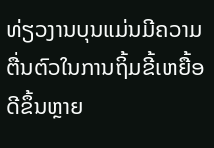ທ່ຽວງານບຸນແມ່ນມີຄວາມຕື່ນຕົວໃນການຖິ້ມຂີ້ເຫຍື້ອດີຂຶ້ນຫຼາຍ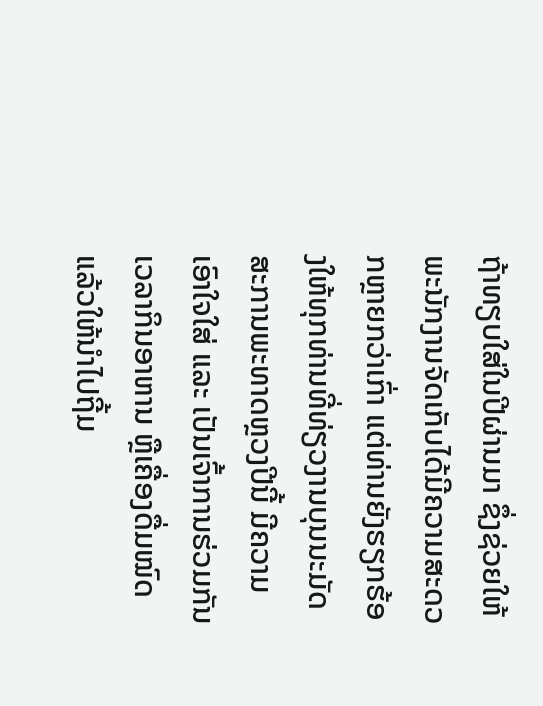ຖ້າທຽບໃສ່ໃນປີຜ່ານມາ ຊຶ່ງຊ່ວຍໃຫ້ພະນັກງານຈັດເກັບໄດ້ມີຄວາມສະດວກຫຼາຍກວ່າເກົ່າ ແຕ່ທ່ານຍັງຮຽກຮ້ອງໃຫ້ທຸກທ່ານທີ່ທ່ຽວງານບຸນນະມັດສະການພະທາດຫຼວງປີນີ້ ມີຄວາມເອົາໃຈໃສ່ ແລະ ເປັນເຈົ້າການຮ່ວມກັນ ເວລາກິນອາຫານ ຫຼືເຄື່ອງດື່ມໝົດແລ້ວໃຫ້ນຳໄປຖີ້ມ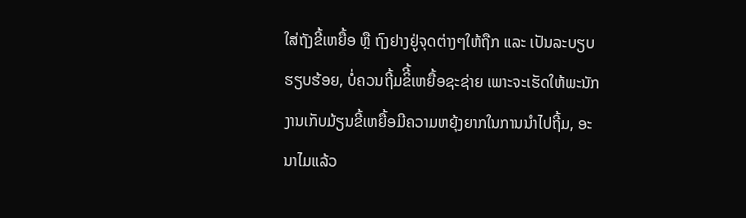ໃສ່ຖັງຂີ້ເຫຍື້ອ ຫຼື ຖົງຢາງຢູ່ຈຸດຕ່າງໆໃຫ້ຖືກ ແລະ ເປັນລະບຽບຮຽບຮ້ອຍ, ບໍ່ຄວນຖີ້ມຂິີ້ເຫຍື້ອຊະຊ່າຍ ເພາະຈະເຮັດໃຫ້ພະນັກງານເກັບມ້ຽນຂີ້ເຫຍື້ອມີຄວາມຫຍຸ້ງຍາກໃນການນຳໄປຖີ້ມ, ອະນາໄມແລ້ວ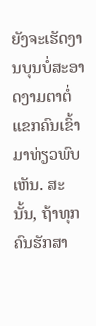ຍັງຈະເຮັດງານບຸນບໍ່ສະອາດງາມຕາຕໍ່ແຂກຄົນເຂົ້າມາທ່ຽວພົບເຫັນ. ສະນັ້ນ, ຖ້າທຸກຄົນຮັກສາ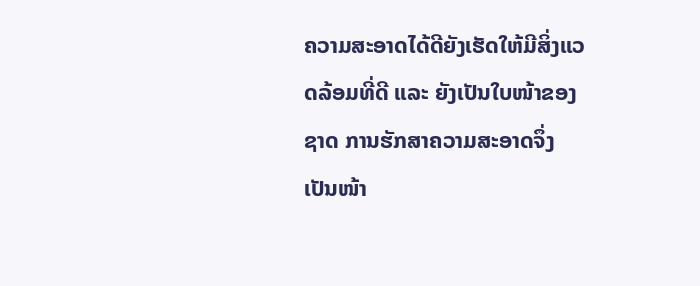ຄວາມສະອາດໄດ້ດີຍັງເຮັດໃຫ້ມີສິ່ງແວດລ້ອມທີ່ດີ ແລະ ຍັງເປັນໃບໜ້າຂອງຊາດ ການຮັກສາຄວາມສະອາດຈຶ່ງເປັນໜ້າ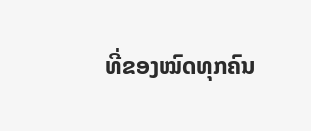ທີ່ຂອງໝົດທຸກຄົນ